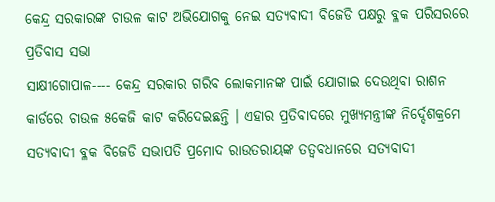କେନ୍ଦ୍ର ସରକାରଙ୍କ ଚାଉଳ କାଟ ଅଭିଯୋଗକୁ ନେଇ ସତ୍ୟବାଦୀ ବିଜେଡି ପକ୍ଷରୁ ବ୍ଳକ ପରିସରରେ ପ୍ରତିବାସ ସଭା
ସାକ୍ଷୀଗୋପାଳ---- କେନ୍ଦ୍ର ସରକାର ଗରିବ ଲୋକମାନଙ୍କ ପାଇଁ ଯୋଗାଇ ଦେଉଥିବା ରାଶନ କାର୍ଡରେ ଚାଉଳ ୫କେଜି କାଟ କରିଦେଇଛନ୍ତି । ଏହାର ପ୍ରତିବାଦରେ ମୁଖ୍ୟମନ୍ତ୍ରୀଙ୍କ ନିର୍ଦ୍ଦେଶକ୍ରମେ ସତ୍ୟବାଦୀ ବ୍ଳକ ବିଜେଡି ସଭାପତି ପ୍ରମୋଦ ରାଉତରାୟଙ୍କ ତତ୍ୱବଧାନରେ ସତ୍ୟବାଦୀ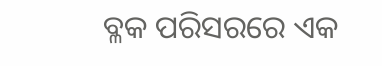ବ୍ଳକ ପରିସରରେ ଏକ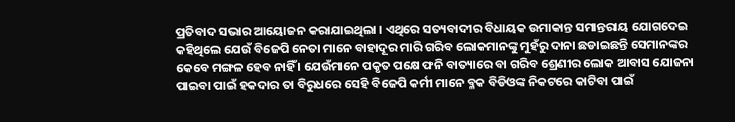ପ୍ରତିବାଦ ସଭାର ଆୟୋଜନ କରାଯାଇଥିଲା । ଏଥିରେ ସତ୍ୟବାଦୀର ବିଧାୟକ ଉମାକାନ୍ତ ସମାନ୍ତରାୟ ଯୋଗଦେଇ କହିଥିଲେ ଯେଉଁ ବିଜେପି ନେତା ମାନେ ବାହାଦୂର ମାରି ଗରିବ ଲୋକମାନଙ୍କୁ ମୁହଁରୁ ଦାନା ଛଡାଇଛନ୍ତି ସେମାନଙ୍କର କେବେ ମଙ୍ଗଳ ହେବ ନାହିଁ । ଯେଉଁମାନେ ପକୃତ ପକ୍ଷେ ଫନି ବାତ୍ୟାରେ ବା ଗରିବ ଶ୍ରେଣୀର ଲୋକ ଆବାସ ଯୋଜନା ପାଇବା ପାଇଁ ହକଦାର ତା ବିରୁଧରେ ସେହି ବିଜେପି କର୍ମୀ ମାନେ ବ୍ଳକ ବିଡିଓଙ୍କ ନିକଟରେ କାଟିବା ପାଇଁ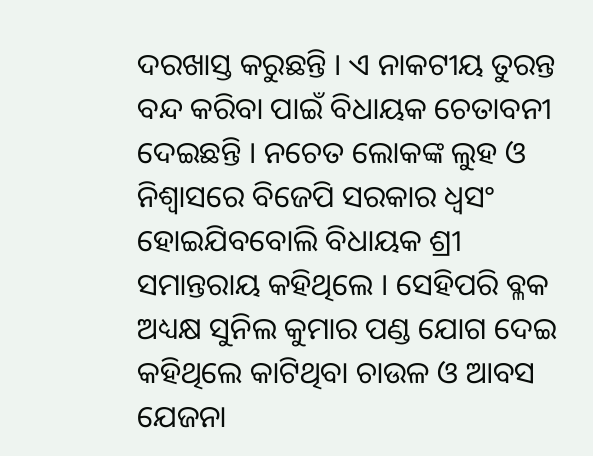ଦରଖାସ୍ତ କରୁଛନ୍ତି । ଏ ନାକଟୀୟ ତୁରନ୍ତ ବନ୍ଦ କରିବା ପାଇଁ ବିଧାୟକ ଚେତାବନୀ ଦେଇଛନ୍ତି । ନଚେତ ଲୋକଙ୍କ ଲୁହ ଓ ନିଶ୍ୱାସରେ ବିଜେପି ସରକାର ଧ୍ୱସଂ ହୋଇଯିବବୋଲି ବିଧାୟକ ଶ୍ରୀ ସମାନ୍ତରାୟ କହିଥିଲେ । ସେହିପରି ବ୍ଳକ ଅଧ୍ୟକ୍ଷ ସୁନିଲ କୁମାର ପଣ୍ଡ ଯୋଗ ଦେଇ କହିଥିଲେ କାଟିଥିବା ଚାଉଳ ଓ ଆବସ ଯେଜନା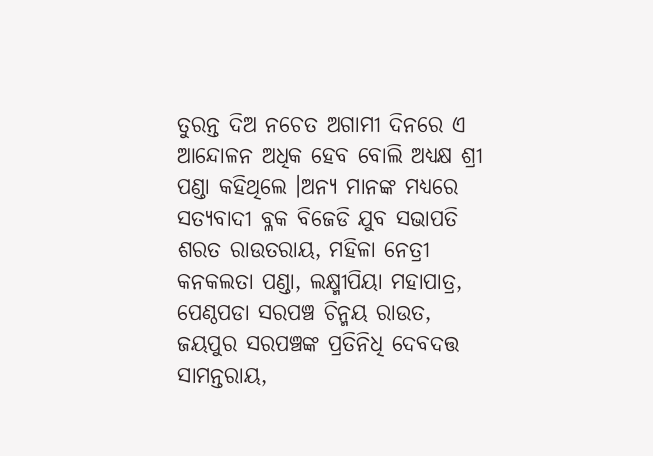ତୁରନ୍ତ ଦିଅ ନଚେତ ଅଗାମୀ ଦିନରେ ଏ ଆନ୍ଦୋଳନ ଅଧିକ ହେବ ବୋଲି ଅଧ୍ୟକ୍ଷ ଶ୍ରୀ ପଣ୍ଡା କହିଥିଲେ ।ଅନ୍ୟ ମାନଙ୍କ ମଧ୍ୟରେ ସତ୍ୟବାଦୀ ବ୍ଳକ ବିଜେଡି ଯୁବ ସଭାପତି ଶରତ ରାଉତରାୟ, ମହିଳା ନେତ୍ରୀ କନକଲତା ପଣ୍ଡା, ଲକ୍ଷ୍ମୀପିୟା ମହାପାତ୍ର, ପେଣ୍ଠପଡା ସରପଞ୍ଚ ଚିନ୍ମୟ ରାଉତ, ଜୟପୁର ସରପଞ୍ଚଙ୍କ ପ୍ରତିନିଧି ଦେବଦତ୍ତ ସାମନ୍ତରାୟ,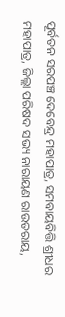ପୂର୍ବତନ ସରପଞ୍ଚ ଦେବେନ୍ଦ୍ର ମହାପାତ୍ର, ସମବାୟବିତ୍ତି ଶ୍ରୀଧର ମହାପାତ୍ର, ଜିଲ୍ଲା ପରିଷଦ ସଭ୍ୟ ନାରାୟଣ ରାଉତରାୟ,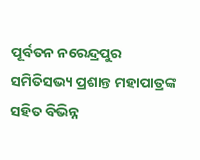ପୂର୍ବତନ ନରେନ୍ଦ୍ରପୁର ସମିତିସଭ୍ୟ ପ୍ରଶାନ୍ତ ମହାପାତ୍ରଙ୍କ ସହିତ ବିଭିନ୍ନ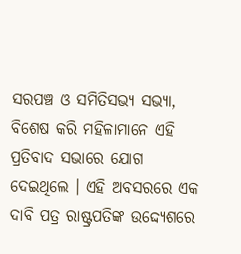ସରପଞ୍ଚ ଓ ସମିତିସଭ୍ୟ ସଭ୍ୟା, ବିଶେଷ କରି ମହିଳାମାନେ ଏହି ପ୍ରତିବାଦ ସଭାରେ ଯୋଗ ଦେଇଥିଲେ । ଏହି ଅବସରରେ ଏକ ଦାବି ପତ୍ର ରାଷ୍ଟ୍ରପତିଙ୍କ ଉଦ୍ଦ୍ୟେଶରେ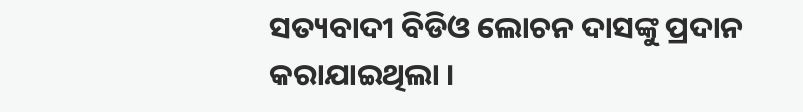ସତ୍ୟବାଦୀ ବିଡିଓ ଲୋଚନ ଦାସଙ୍କୁ ପ୍ରଦାନ କରାଯାଇଥିଲା ।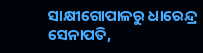ସାକ୍ଷୀଗୋପାଳରୁ ଧାରେନ୍ଦ୍ର ସେନାପତି,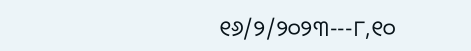୧୬/୨/୨୦୨୩---୮,୧୦